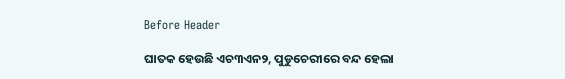Before Header

ଘାତକ ହେଉଛି ଏଚ୩ଏନ୨, ପୁଡୁଚେରୀରେ ବନ୍ଦ ହେଲା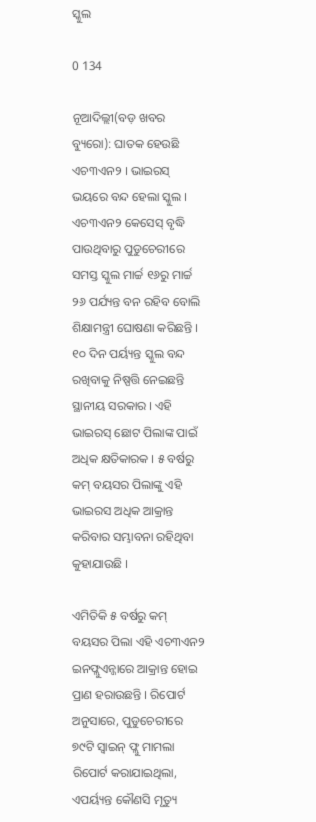ସ୍କୁଲ

0 134

ନୂଆଦିଲ୍ଲୀ(ବଡ଼ ଖବର ବ୍ୟୁରୋ): ଘାତକ ହେଉଛି ଏଚ୩ଏନ୨ । ଭାଇରସ୍ ଭୟରେ ବନ୍ଦ ହେଲା ସ୍କୁଲ । ଏଚ୩ଏନ୨ କେସେସ୍ ବୃଦ୍ଧି ପାଉଥିବାରୁ ପୁଡୁଚେରୀରେ ସମସ୍ତ ସ୍କୁଲ ମାର୍ଚ୍ଚ ୧୬ରୁ ମାର୍ଚ୍ଚ ୨୬ ପର୍ଯ୍ୟନ୍ତ ବନ ରହିବ ବୋଲି ଶିକ୍ଷାମନ୍ତ୍ରୀ ଘୋଷଣା କରିଛନ୍ତି । ୧୦ ଦିନ ପର୍ୟ୍ୟନ୍ତ ସ୍କୁଲ ବନ୍ଦ ରଖିବାକୁ ନିଷ୍ପତ୍ତି ନେଇଛନ୍ତି ସ୍ଥାନୀୟ ସରକାର । ଏହି ଭାଇରସ୍ ଛୋଟ ପିଲାଙ୍କ ପାଇଁ ଅଧିକ କ୍ଷତିକାରକ । ୫ ବର୍ଷରୁ କମ୍ ବୟସର ପିଲାଙ୍କୁ ଏହି ଭାଇରସ ଅଧିକ ଆକ୍ରାନ୍ତ କରିବାର ସମ୍ଭାବନା ରହିଥିବା କୁହାଯାଉଛି ।

ଏମିତିକି ୫ ବର୍ଷରୁ କମ୍ ବୟସର ପିଲା ଏହି ଏଚ୩ଏନ୨ ଇନଫ୍ଲୁଏନ୍ଜାରେ ଆକ୍ରାନ୍ତ ହୋଇ ପ୍ରାଣ ହରାଉଛନ୍ତି । ରିପୋର୍ଟ ଅନୁସାରେ, ପୁଡୁଚେରୀରେ ୭୯ଟି ସ୍ୱାଇନ୍ ଫ୍ଲୁ ମାମଲା ରିପୋର୍ଟ କରାଯାଇଥିଲା, ଏପର୍ୟ୍ୟନ୍ତ କୌଣସି ମୃତ୍ୟୁ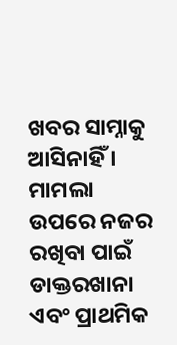ଖବର ସାମ୍ନାକୁ ଆସିନାହିଁ । ମାମଲା ଉପରେ ନଜର ରଖିବା ପାଇଁ ଡାକ୍ତରଖାନା ଏବଂ ପ୍ରାଥମିକ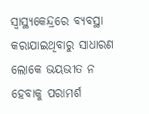ସ୍ୱାସ୍ଥ୍ୟକେନ୍ଦ୍ରରେ ବ୍ୟବସ୍ଥା କରାଯାଇଥିବାରୁ ସାଧାରଣ ଲୋକେ ଭୟଭୀତ ନ ହେବାକୁ ପରାମର୍ଶ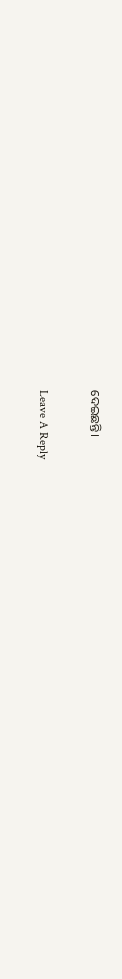ଦେଇଛନ୍ତି।

Leave A Reply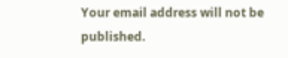Your email address will not be published.